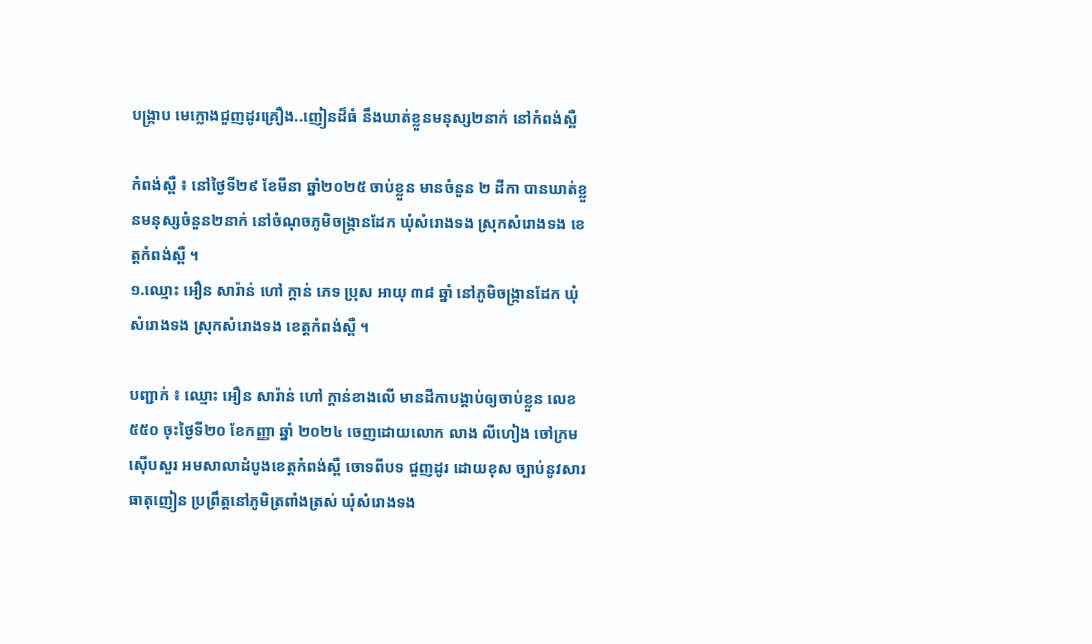បង្ក្រាប មេក្លោងជួញដូរគ្រឿង..ញៀនដ៏ធំ នឹងឃាត់ខ្លួនមនុស្ស២នាក់ នៅកំពង់ស្ពឺ

កំពង់ស្ពឺ ៖ នៅថ្ងៃទី២៩ ខែមីនា ឆ្នាំ២០២៥ ចាប់ខ្លួន មានចំនួន ២ ដីកា បានឃាត់ខ្លួនមនុស្សចំនួន២នាក់ នៅចំណុចភូមិចង្រ្កានដែក ឃុំសំរោងទង ស្រុកសំរោងទង ខេត្តកំពង់ស្ពឺ ។
១.ឈ្មោះ អឿន សារ៉ាន់ ហៅ ក្តាន់ ភេទ ប្រុស អាយុ ៣៨ ឆ្នាំ នៅភូមិចង្រ្កានដែក ឃុំសំរោងទង ស្រុកសំរោងទង ខេត្តកំពង់ស្ពឺ ។

បញ្ជាក់ ៖ ឈ្មោះ អឿន សារ៉ាន់ ហៅ ក្តាន់ខាងលើ មានដីកាបង្គាប់ឲ្យចាប់ខ្លួន លេខ ៥៥០ ចុះថ្ងៃទី២០ ខែកញ្ញា ឆ្នាំ ២០២៤ ចេញដោយលោក លាង លីហៀង ចៅក្រមស៊ើបសួរ អមសាលាដំបូងខេត្តកំពង់ស្ពឺ ចោទពីបទ ជួញដូរ ដោយខុស ច្បាប់នូវសារធាតុញៀន ប្រព្រឹត្តនៅភូមិត្រពាំងត្រស់ ឃុំសំរោងទង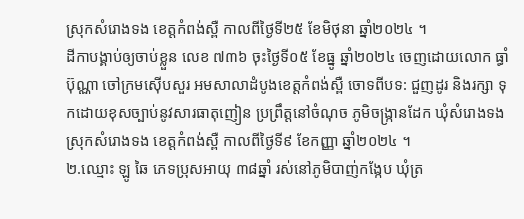ស្រុកសំរោងទង ខេត្តកំពង់ស្ពឺ កាលពីថ្ងៃទី២៥ ខែមិថុនា ឆ្នាំ២០២៤ ។
ដីកាបង្គាប់ឲ្យចាប់ខ្លួន លេខ ៧៣៦ ចុះថ្ងៃទី០៥ ខែធ្នូ ឆ្នាំ២០២៤ ចេញដោយលោក ធ្ធាំ ប៊ុណ្ណា ចៅក្រមស៊ើបសួរ អមសាលាដំបូងខេត្តកំពង់ស្ពឺ ចោទពីបទ: ជួញដូរ និងរក្សា ទុកដោយខុសច្បាប់នូវសារធាតុញៀន ប្រព្រឹត្តនៅចំណុច ភូមិចង្រ្កានដែក ឃុំសំរោងទង ស្រុកសំរោងទង ខេត្តកំពង់ស្ពឺ កាលពីថ្ងៃទី៩ ខែកញ្ញា ឆ្នាំ២០២៤ ។
២.ឈ្មោះ ឡូ ឆៃ ភេទប្រុសអាយុ ៣៨ឆ្នាំ រស់នៅភូមិបាញ់កង្កែប ឃុំត្រ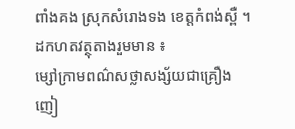ពាំងគង ស្រុកសំរោងទង ខេត្តកំពង់ស្ពឺ ។
ដកហតវត្ថុតាងរួមមាន ៖
ម្សៅក្រាមពណ៌សថ្លាសង្ស័យជាគ្រឿងញៀ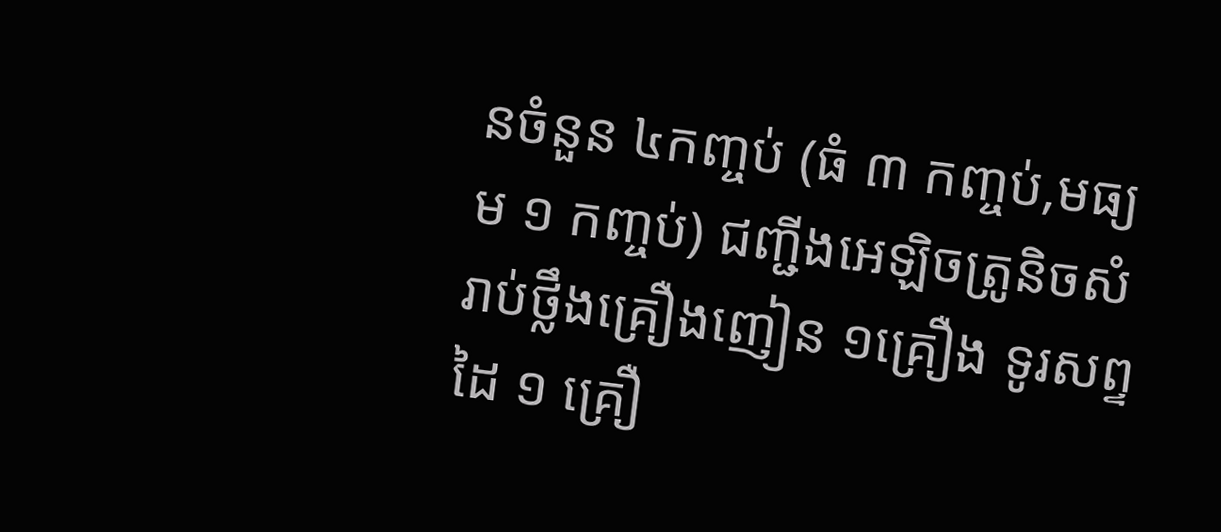នចំនួន ៤កញ្ចប់ (ធំ ៣ កញ្ចប់,មធ្យម ១ កញ្ចប់) ជញ្ជីងអេឡិចត្រូនិចសំរាប់ថ្លឹងគ្រឿងញៀន ១គ្រឿង ទូរសព្ទដៃ ១ គ្រឿ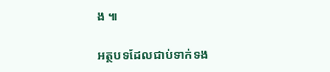ង ៕

អត្ថបទដែលជាប់ទាក់ទង